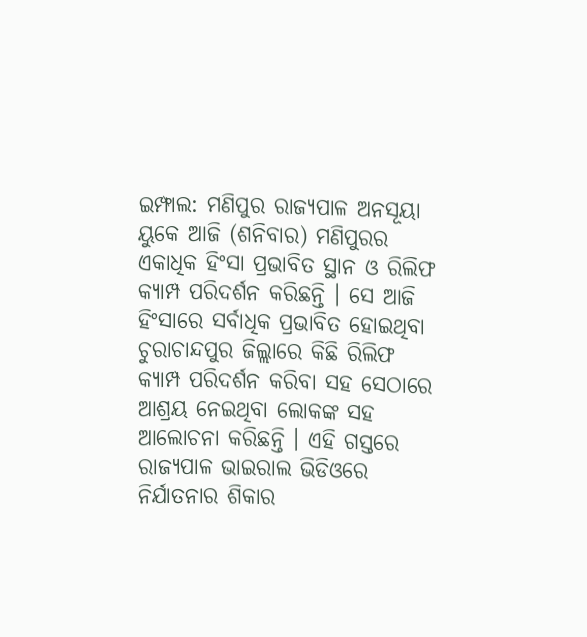ଇମ୍ଫାଲ: ମଣିପୁର ରାଜ୍ୟପାଳ ଅନସୂୟା ୟୁକେ ଆଜି (ଶନିବାର) ମଣିପୁରର ଏକାଧିକ ହିଂସା ପ୍ରଭାବିତ ସ୍ଥାନ ଓ ରିଲିଫ କ୍ୟାମ୍ପ ପରିଦର୍ଶନ କରିଛନ୍ତି । ସେ ଆଜି ହିଂସାରେ ସର୍ବାଧିକ ପ୍ରଭାବିତ ହୋଇଥିବା ଚୁରାଚାନ୍ଦପୁର ଜିଲ୍ଲାରେ କିଛି ରିଲିଫ କ୍ୟାମ୍ପ ପରିଦର୍ଶନ କରିବା ସହ ସେଠାରେ ଆଶ୍ରୟ ନେଇଥିବା ଲୋକଙ୍କ ସହ ଆଲୋଚନା କରିଛନ୍ତି । ଏହି ଗସ୍ତରେ ରାଜ୍ୟପାଳ ଭାଇରାଲ ଭିଡିଓରେ ନିର୍ଯାତନାର ଶିକାର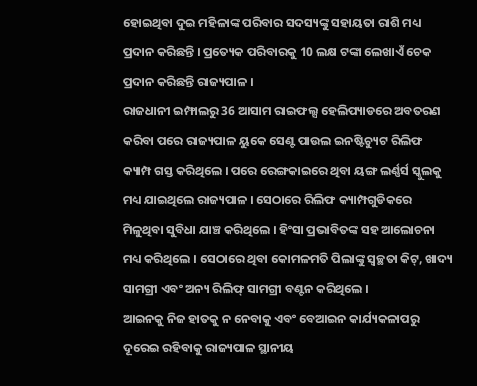ହୋଇଥିବା ଦୁଇ ମହିଳାଙ୍କ ପରିବାର ସଦସ୍ୟଙ୍କୁ ସହାୟତା ରାଶି ମଧ୍ୟ ପ୍ରଦାନ କରିଛନ୍ତି । ପ୍ରତ୍ୟେକ ପରିବାରକୁ 10 ଲକ୍ଷ ଟଙ୍କା ଲେଖାଏଁ ଚେକ ପ୍ରଦାନ କରିଛନ୍ତି ରାଜ୍ୟପାଳ ।
ରାଜଧାନୀ ଇମ୍ଫାଲରୁ 36 ଆସାମ ରାଇଫଲ୍ସ ହେଲିପ୍ୟାଡରେ ଅବତରଣ କରିବା ପରେ ରାଜ୍ୟପାଳ ୟୁକେ ସେଣ୍ଟ ପାଉଲ ଇନଷ୍ଟିଚ୍ୟୁଟ ରିଲିଫ କ୍ୟାମ୍ପ ଗସ୍ତ କରିଥିଲେ । ପରେ ରେଙ୍ଗକାଇରେ ଥିବା ୟଙ୍ଗ ଲର୍ଣ୍ଣର୍ସ ସ୍କୁଲକୁ ମଧ୍ୟ ଯାଇଥିଲେ ରାଜ୍ୟପାଳ । ସେଠାରେ ରିଲିଫ କ୍ୟାମ୍ପଗୁଡିକରେ ମିଳୁଥିବା ସୁବିଧା ଯାଞ୍ଚ କରିଥିଲେ । ହିଂସା ପ୍ରଭାବିତଙ୍କ ସହ ଆଲୋଚନା ମଧ୍ୟ କରିଥିଲେ । ସେଠାରେ ଥିବା କୋମଳମତି ପିଲାଙ୍କୁ ସ୍ୱଚ୍ଛତା କିଟ୍, ଖାଦ୍ୟ ସାମଗ୍ରୀ ଏବଂ ଅନ୍ୟ ରିଲିଫ୍ ସାମଗ୍ରୀ ବଣ୍ଟନ କରିଥିଲେ ।
ଆଇନକୁ ନିଜ ହାତକୁ ନ ନେବାକୁ ଏବଂ ବେଆଇନ କାର୍ଯ୍ୟକଳାପରୁ ଦୂରେଇ ରହିବାକୁ ରାଜ୍ୟପାଳ ସ୍ଥାନୀୟ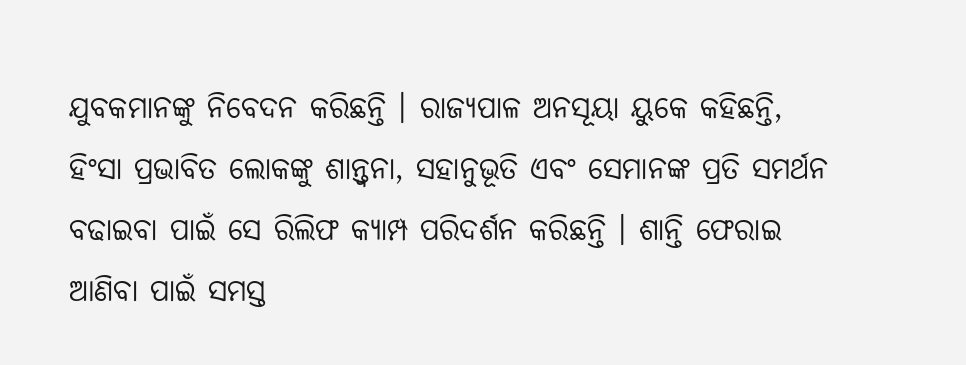ଯୁବକମାନଙ୍କୁ ନିବେଦନ କରିଛନ୍ତି । ରାଜ୍ୟପାଳ ଅନସୂୟା ୟୁକେ କହିଛନ୍ତି, ହିଂସା ପ୍ରଭାବିତ ଲୋକଙ୍କୁ ଶାନ୍ତ୍ୱନା, ସହାନୁଭୂତି ଏବଂ ସେମାନଙ୍କ ପ୍ରତି ସମର୍ଥନ ବଢାଇବା ପାଇଁ ସେ ରିଲିଫ କ୍ୟାମ୍ପ ପରିଦର୍ଶନ କରିଛନ୍ତି । ଶାନ୍ତି ଫେରାଇ ଆଣିବା ପାଇଁ ସମସ୍ତ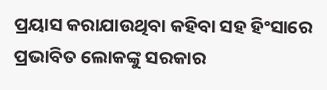ପ୍ରୟାସ କରାଯାଉଥିବା କହିବା ସହ ହିଂସାରେ ପ୍ରଭାବିତ ଲୋକଙ୍କୁ ସରକାର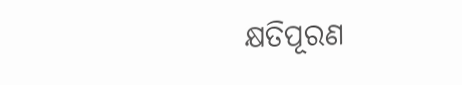କ୍ଷତିପୂରଣ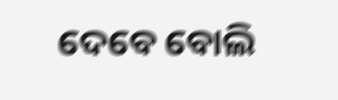ଦେବେ ବୋଲି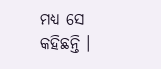ମଧ୍ୟ ସେ କହିଛନ୍ତି ।